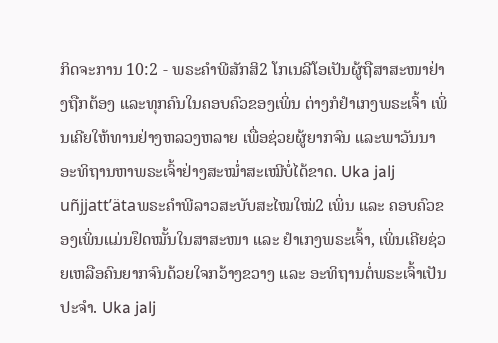ກິດຈະການ 10:2 - ພຣະຄຳພີສັກສິ2 ໂກເນລີໂອເປັນຜູ້ຖືສາສະໜາຢ່າງຖືກຕ້ອງ ແລະທຸກຄົນໃນຄອບຄົວຂອງເພິ່ນ ຕ່າງກໍຢຳເກງພຣະເຈົ້າ ເພິ່ນເຄີຍໃຫ້ທານຢ່າງຫລວງຫລາຍ ເພື່ອຊ່ວຍຜູ້ຍາກຈົນ ແລະພາວັນນາອະທິຖານຫາພຣະເຈົ້າຢ່າງສະໝໍ່າສະເໝີບໍ່ໄດ້ຂາດ. Uka jalj uñjjattʼätaພຣະຄຳພີລາວສະບັບສະໄໝໃໝ່2 ເພິ່ນ ແລະ ຄອບຄົວຂອງເພິ່ນແມ່ນຢຶດໝັ້ນໃນສາສະໜາ ແລະ ຢຳເກງພຣະເຈົ້າ, ເພິ່ນເຄີຍຊ່ວຍເຫລືອຄົນຍາກຈົນດ້ວຍໃຈກວ້າງຂວາງ ແລະ ອະທິຖານຕໍ່ພຣະເຈົ້າເປັນປະຈຳ. Uka jalj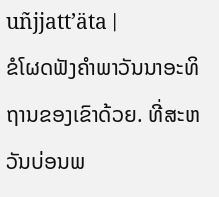uñjjattʼäta |
ຂໍໂຜດຟັງຄຳພາວັນນາອະທິຖານຂອງເຂົາດ້ວຍ. ທີ່ສະຫວັນບ່ອນພ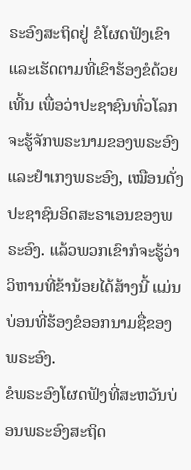ຣະອົງສະຖິດຢູ່ ຂໍໂຜດຟັງເຂົາ ແລະເຮັດຕາມທີ່ເຂົາຮ້ອງຂໍດ້ວຍເທີ້ນ ເພື່ອວ່າປະຊາຊົນທົ່ວໂລກຈະຮູ້ຈັກພຣະນາມຂອງພຣະອົງ ແລະຢຳເກງພຣະອົງ, ເໝືອນດັ່ງປະຊາຊົນອິດສະຣາເອນຂອງພຣະອົງ. ແລ້ວພວກເຂົາກໍຈະຮູ້ວ່າວິຫານທີ່ຂ້ານ້ອຍໄດ້ສ້າງນີ້ ແມ່ນບ່ອນທີ່ຮ້ອງຂໍອອກນາມຊື່ຂອງພຣະອົງ.
ຂໍພຣະອົງໂຜດຟັງທີ່ສະຫວັນບ່ອນພຣະອົງສະຖິດ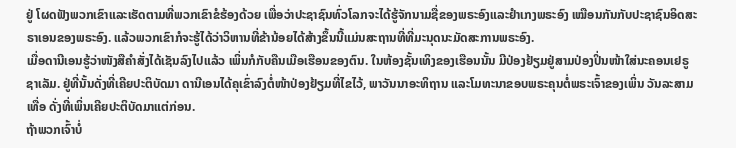ຢູ່ ໂຜດຟັງພວກເຂົາແລະເຮັດຕາມທີ່ພວກເຂົາຂໍຮ້ອງດ້ວຍ ເພື່ອວ່າປະຊາຊົນທົ່ວໂລກຈະໄດ້ຮູ້ຈັກນາມຊື່ຂອງພຣະອົງແລະຢຳເກງພຣະອົງ ເໝືອນກັນກັບປະຊາຊົນອິດສະຣາເອນຂອງພຣະອົງ. ແລ້ວພວກເຂົາກໍຈະຮູ້ໄດ້ວ່າວິຫານທີ່ຂ້ານ້ອຍໄດ້ສ້າງຂຶ້ນນີ້ແມ່ນສະຖານທີ່ທີ່ມະນຸດນະມັດສະການພຣະອົງ.
ເມື່ອດານີເອນຮູ້ວ່າໜັງສືຄຳສັ່ງໄດ້ເຊັນລົງໄປແລ້ວ ເພິ່ນກໍກັບຄືນເມືອເຮືອນຂອງຕົນ. ໃນຫ້ອງຊັ້ນເທິງຂອງເຮືອນນັ້ນ ມີປ່ອງຢ້ຽມຢູ່ສາມປ່ອງປິ່ນໜ້າໃສ່ນະຄອນເຢຣູຊາເລັມ. ຢູ່ທີ່ນັ້ນດັ່ງທີ່ເຄີຍປະຕິບັດມາ ດານີເອນໄດ້ຄຸເຂົ່າລົງຕໍ່ໜ້າປ່ອງຢ້ຽມທີ່ໄຂໄວ້, ພາວັນນາອະທິຖານ ແລະໂມທະນາຂອບພຣະຄຸນຕໍ່ພຣະເຈົ້າຂອງເພິ່ນ ວັນລະສາມເທື່ອ ດັ່ງທີ່ເພິ່ນເຄີຍປະຕິບັດມາແຕ່ກ່ອນ.
ຖ້າພວກເຈົ້າບໍ່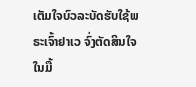ເຕັມໃຈບົວລະບັດຮັບໃຊ້ພຣະເຈົ້າຢາເວ ຈົ່ງຕັດສິນໃຈໃນມື້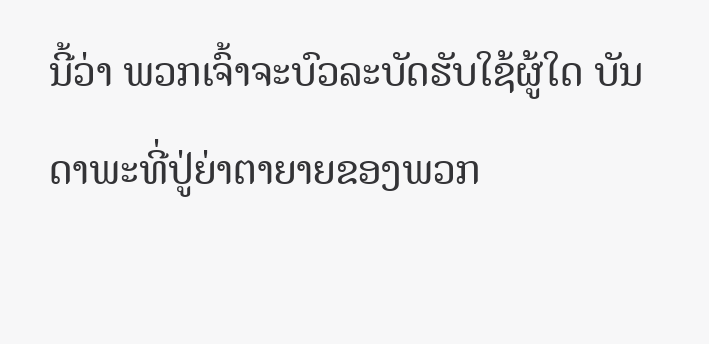ນີ້ວ່າ ພວກເຈົ້າຈະບົວລະບັດຮັບໃຊ້ຜູ້ໃດ ບັນດາພະທີ່ປູ່ຍ່າຕາຍາຍຂອງພວກ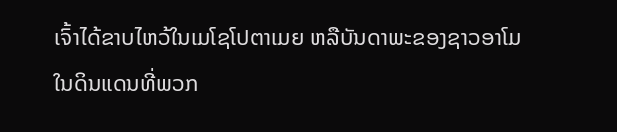ເຈົ້າໄດ້ຂາບໄຫວ້ໃນເມໂຊໂປຕາເມຍ ຫລືບັນດາພະຂອງຊາວອາໂມໃນດິນແດນທີ່ພວກ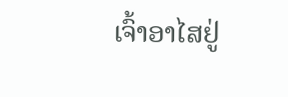ເຈົ້າອາໄສຢູ່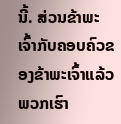ນີ້. ສ່ວນຂ້າພະເຈົ້າກັບຄອບຄົວຂອງຂ້າພະເຈົ້າແລ້ວ ພວກເຮົາ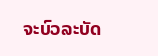ຈະບົວລະບັດ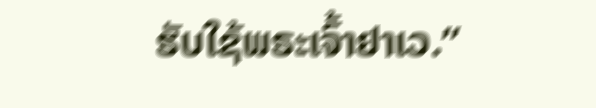ຮັບໃຊ້ພຣະເຈົ້າຢາເວ.”